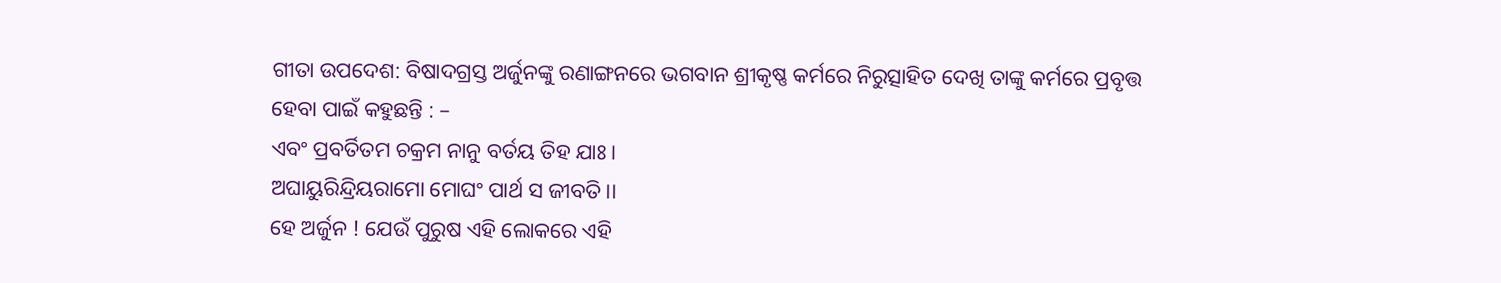ଗୀତା ଉପଦେଶ: ବିଷାଦଗ୍ରସ୍ତ ଅର୍ଜୁନଙ୍କୁ ରଣାଙ୍ଗନରେ ଭଗବାନ ଶ୍ରୀକୃଷ୍ଣ କର୍ମରେ ନିରୁତ୍ସାହିତ ଦେଖି ତାଙ୍କୁ କର୍ମରେ ପ୍ରବୃତ୍ତ ହେବା ପାଇଁ କହୁଛନ୍ତି : –
ଏବଂ ପ୍ରବର୍ତିତମ ଚକ୍ରମ ନାନୁ ବର୍ତୟ ତିହ ଯାଃ।
ଅଘାୟୁରିନ୍ଦ୍ରିୟରାମୋ ମୋଘଂ ପାର୍ଥ ସ ଜୀବତି।।
ହେ ଅର୍ଜୁନ ! ଯେଉଁ ପୁରୁଷ ଏହି ଲୋକରେ ଏହି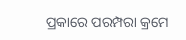ପ୍ରକାରେ ପରମ୍ପରା କ୍ରମେ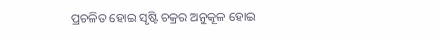ପ୍ରଚଳିତ ହୋଇ ସୃଷ୍ଟି ଚକ୍ରର ଅନୁକୂଳ ହୋଇ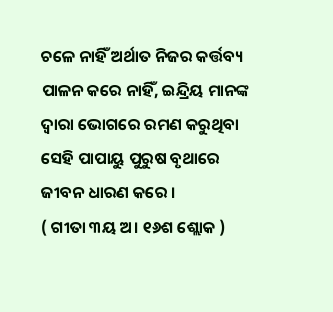ଚଳେ ନାହିଁ ଅର୍ଥାତ ନିଜର କର୍ତ୍ତବ୍ୟ ପାଳନ କରେ ନାହିଁ, ଇନ୍ଦ୍ରିୟ ମାନଙ୍କ ଦ୍ୱାରା ଭୋଗରେ ରମଣ କରୁଥିବା ସେହି ପାପାୟୁ ପୁରୁଷ ବୃଥାରେ ଜୀବନ ଧାରଣ କରେ ।
( ଗୀତା ୩ୟ ଅ। ୧୬ଶ ଶ୍ଲୋକ )